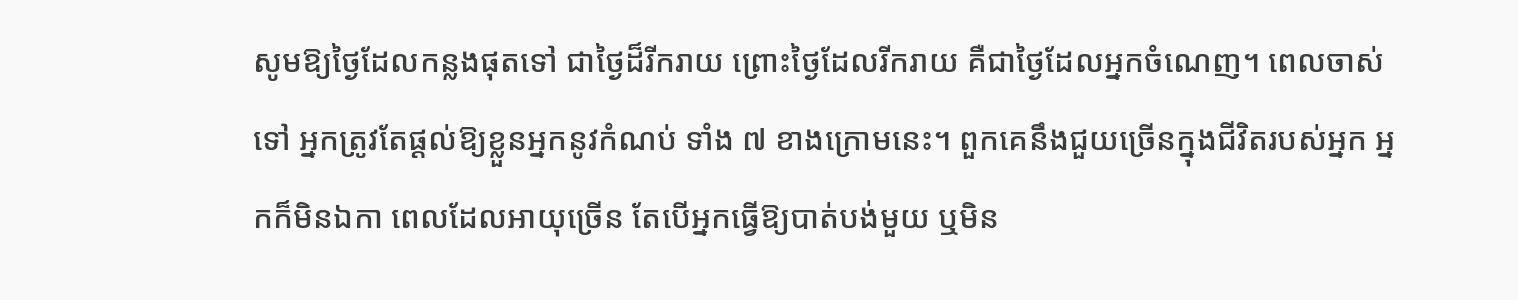សូមឱ្យថ្ងៃដែលកន្លងផុតទៅ ជាថ្ងៃដ៏រីករាយ ព្រោះថ្ងៃដែលរីករាយ គឺជាថ្ងៃដែលអ្នកចំណេញ។ ពេលចាស់ទៅ អ្នកត្រូវតែផ្តល់ឱ្យខ្លួនអ្នកនូវកំណប់ ទាំង ៧ ខាងក្រោមនេះ។ ពួកគេនឹងជួយច្រើនក្នុងជីវិតរបស់អ្នក អ្នកក៏មិនឯកា ពេលដែលអាយុច្រើន តែបើអ្នកធ្វើឱ្យបាត់បង់មួយ ឬមិន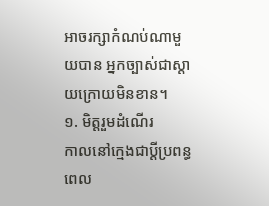អាចរក្សាកំណប់ណាមួយបាន អ្នកច្បាស់ជាស្ដាយក្រោយមិនខាន។
១. មិត្តរួមដំណើរ
កាលនៅក្មេងជាប្ដីប្រពន្ធ ពេល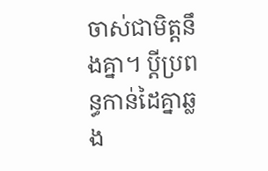ចាស់ជាមិត្តនឹងគ្នា។ ប្ដីប្រពន្ធកាន់ដៃគ្នាឆ្លង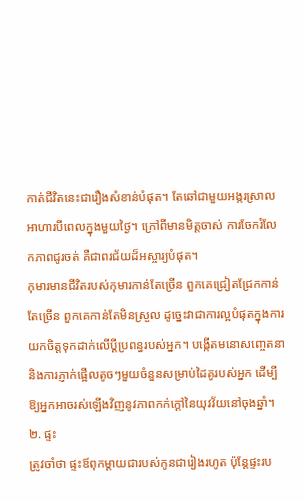កាត់ជីវិតនេះជារឿងសំខាន់បំផុត។ តែឆៅជាមួយអង្ករស្រាល អាហារបីពេលក្នុងមួយថ្ងៃ។ ក្រៅពីមានមិត្តចាស់ ការចែករំលែកភាពជូរចត់ គឺជាពរជ័យដ៏អស្ចារ្យបំផុត។
កុមារមានជីវិតរបស់កុមារកាន់តែច្រើន ពួកគេជ្រៀតជ្រែកកាន់តែច្រើន ពួកគេកាន់តែមិនស្រួល ដូច្នេះវាជាការល្អបំផុតក្នុងការយកចិត្តទុកដាក់លើប្តីប្រពន្ធរបស់អ្នក។ បង្កើតមនោសញ្ចេតនា និងការភ្ញាក់ផ្អើលតូចៗមួយចំនួនសម្រាប់ដៃគូរបស់អ្នក ដើម្បីឱ្យអ្នកអាចរស់ឡើងវិញនូវភាពកក់ក្តៅនៃយុវវ័យនៅចុងឆ្នាំ។
២. ផ្ទះ
ត្រូវចាំថា ផ្ទះឪពុកម្តាយជារបស់កូនជារៀងរហូត ប៉ុន្តែផ្ទះរប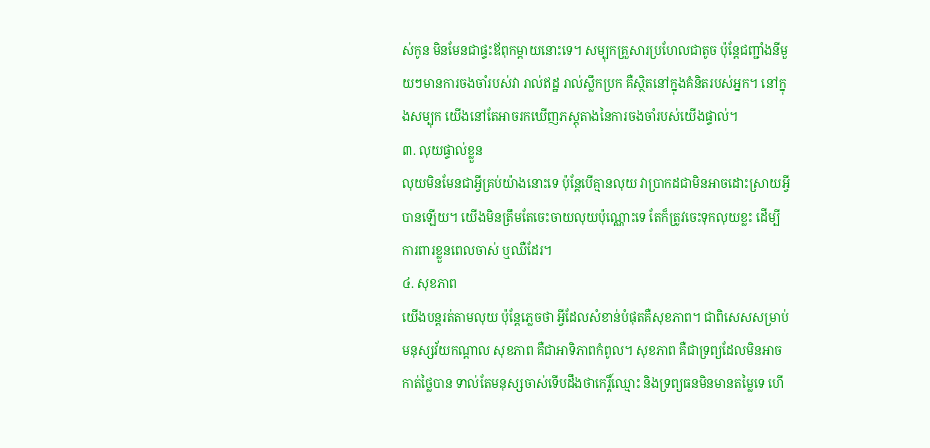ស់កូន មិនមែនជាផ្ទះឪពុកម្តាយនោះទេ។ សម្បុកគ្រួសារប្រហែលជាតូច ប៉ុន្តែជញ្ជាំងនីមួយៗមានការចងចាំរបស់វា រាល់ឥដ្ឋ រាល់ស្លឹកប្រក គឺស្ថិតនៅក្នុងគំនិតរបស់អ្នក។ នៅក្នុងសម្បុក យើងនៅតែអាចរកឃើញភស្តុតាងនៃការចងចាំរបស់យើងផ្ទាល់។
៣. លុយផ្ទាល់ខ្លួន
លុយមិនមែនជាអ្វីគ្រប់យ៉ាងនោះទេ ប៉ុន្តែបើគ្មានលុយ វាប្រាកដជាមិនអាចដោះស្រាយអ្វីបានឡើយ។ យើងមិនត្រឹមតែចេះចាយលុយប៉ុណ្ណោះទេ តែក៏ត្រូវចេះទុកលុយខ្លះ ដើម្បីការពារខ្លួនពេលចាស់ ឬឈឺដែរ។
៤. សុខភាព
យើងបន្តរត់តាមលុយ ប៉ុន្តែភ្លេចថា អ្វីដែលសំខាន់បំផុតគឺសុខភាព។ ជាពិសេសសម្រាប់មនុស្សវ័យកណ្តាល សុខភាព គឺជាអាទិភាពកំពូល។ សុខភាព គឺជាទ្រព្យដែលមិនអាចកាត់ថ្លៃបាន ទាល់តែមនុស្សចាស់ទើបដឹងថាកេរ្តិ៍ឈ្មោះ និងទ្រព្យធនមិនមានតម្លៃទេ ហើ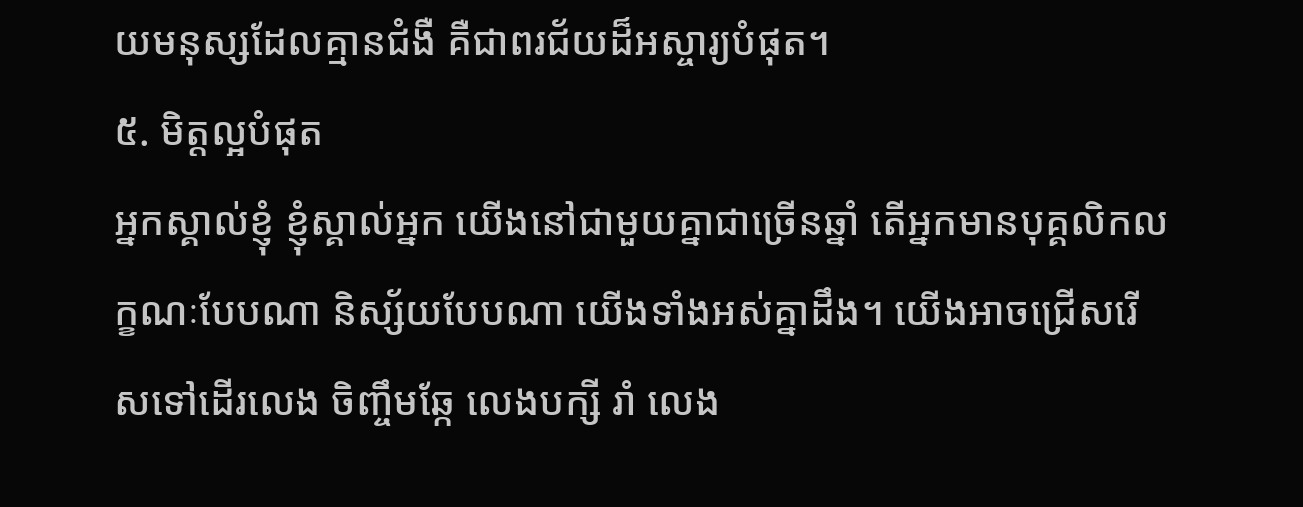យមនុស្សដែលគ្មានជំងឺ គឺជាពរជ័យដ៏អស្ចារ្យបំផុត។
៥. មិត្តល្អបំផុត
អ្នកស្គាល់ខ្ញុំ ខ្ញុំស្គាល់អ្នក យើងនៅជាមួយគ្នាជាច្រើនឆ្នាំ តើអ្នកមានបុគ្គលិកលក្ខណៈបែបណា និស្ស័យបែបណា យើងទាំងអស់គ្នាដឹង។ យើងអាចជ្រើសរើសទៅដើរលេង ចិញ្ចឹមឆ្កែ លេងបក្សី រាំ លេង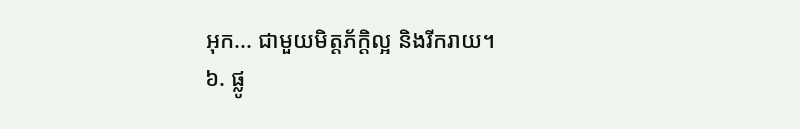អុក... ជាមួយមិត្តភ័ក្ដិល្អ និងរីករាយ។
៦. ផ្លូ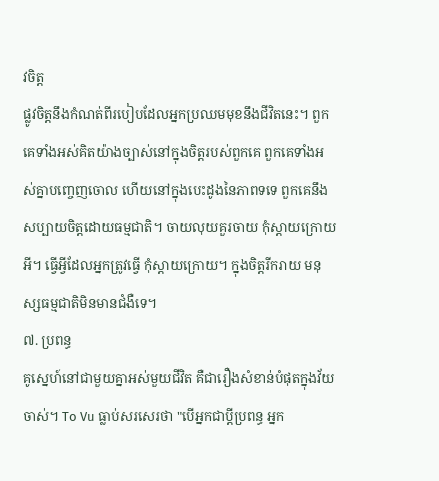វចិត្ត
ផ្លូវចិត្តនឹងកំណត់ពីរបៀបដែលអ្នកប្រឈមមុខនឹងជីវិតនេះ។ ពួកគេទាំងអស់គិតយ៉ាងច្បាស់នៅក្នុងចិត្តរបស់ពួកគេ ពួកគេទាំងអស់គ្នាបញ្ចេញចោល ហើយនៅក្នុងបេះដូងនៃភាពទទេ ពួកគេនឹងសប្បាយចិត្តដោយធម្មជាតិ។ ចាយលុយគួរចាយ កុំស្តាយក្រោយអី។ ធ្វើអ្វីដែលអ្នកត្រូវធ្វើ កុំស្ដាយក្រោយ។ ក្នុងចិត្តរីករាយ មនុស្សធម្មជាតិមិនមានជំងឺទេ។
៧. ប្រពន្ធ
គូស្នេហ៍នៅជាមួយគ្នាអស់មួយជីវិត គឺជារឿងសំខាន់បំផុតក្នុងវ័យចាស់។ To Vu ធ្លាប់សរសេរថា "បើអ្នកជាប្តីប្រពន្ធ អ្នក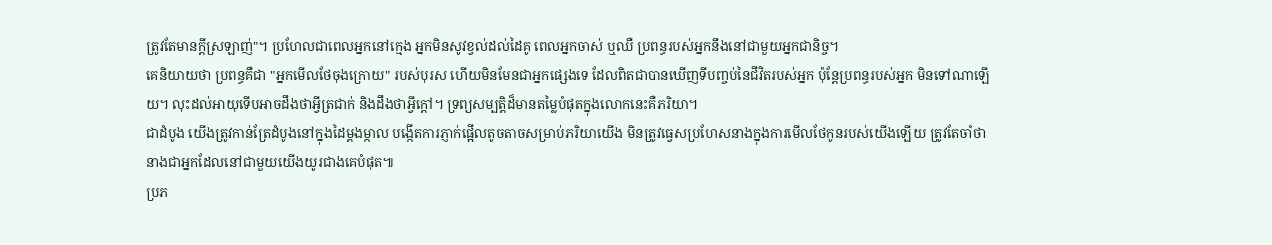ត្រូវតែមានក្ដីស្រឡាញ់"។ ប្រហែលជាពេលអ្នកនៅក្មេង អ្នកមិនសូវខ្វល់ដល់ដៃគូ ពេលអ្នកចាស់ ឬឈឺ ប្រពន្ធរបស់អ្នកនឹងនៅជាមួយអ្នកជានិច្ច។
គេនិយាយថា ប្រពន្ធគឺជា "អ្នកមើលថែចុងក្រោយ" របស់បុរស ហើយមិនមែនជាអ្នកផ្សេងទេ ដែលពិតជាបានឃើញទីបញ្ចប់នៃជីវិតរបស់អ្នក ប៉ុន្តែប្រពន្ធរបស់អ្នក មិនទៅណាឡើយ។ លុះដល់អាយុទើបអាចដឹងថាអ្វីត្រជាក់ និងដឹងថាអ្វីក្តៅ។ ទ្រព្យសម្បត្តិដ៏មានតម្លៃបំផុតក្នុងលោកនេះគឺភរិយា។
ជាដំបូង យើងត្រូវកាន់ត្រែដំបូងនៅក្នុងដៃម្តងម្កាល បង្កើតការភ្ញាក់ផ្អើលតូចតាចសម្រាប់ភរិយាយើង មិនត្រូវធ្វេសប្រហែសនាងក្នុងការមើលថែកូនរបស់យើងឡើយ ត្រូវតែចាំថា នាងជាអ្នកដែលនៅជាមួយយើងយូរជាងគេបំផុត៕
ប្រភ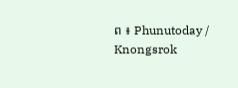ព ៖ Phunutoday / Knongsrok